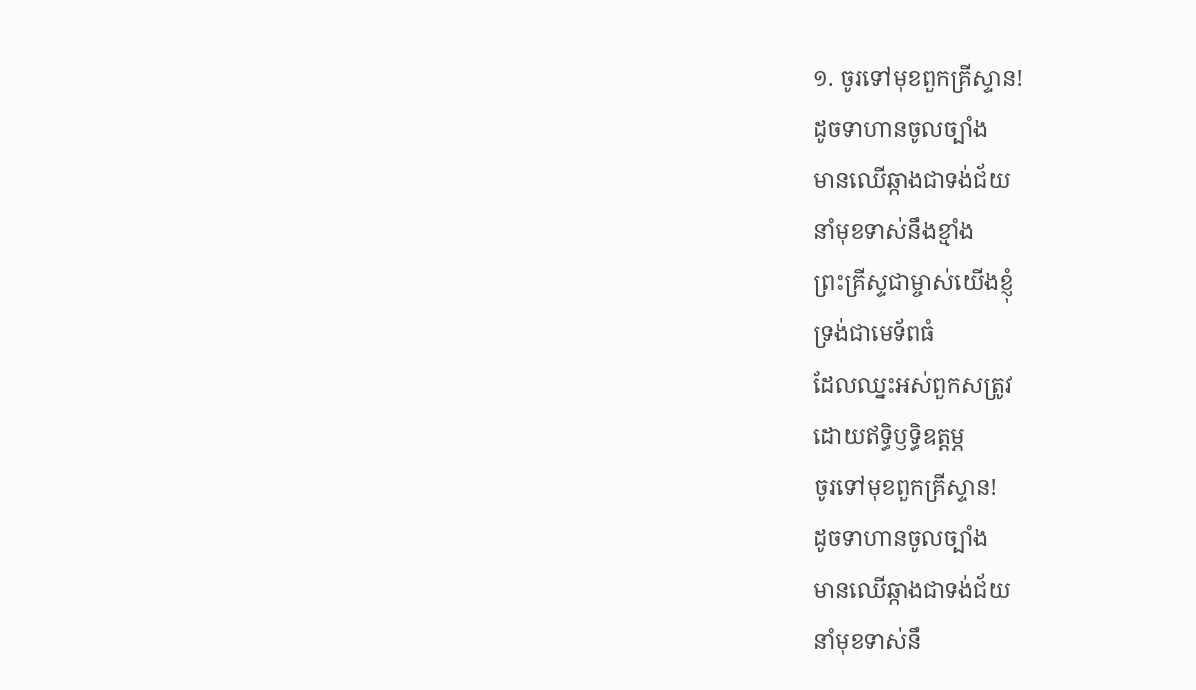១. ចូរទៅមុខពួកគ្រីស្ទាន!
ដូចទាហានចូលច្បាំង
មានឈើឆ្កាងជាទង់ជ័យ
នាំមុខទាស់នឹងខ្មាំង
ព្រះគ្រីស្ទជាម្ចាស់យើងខ្ញុំ
ទ្រង់ជាមេទ័ពធំ
ដែលឈ្នះអស់ពួកសត្រូវ
ដោយឥទ្ធិឫទ្ធិឧត្តម្ភ
ចូរទៅមុខពួកគ្រីស្ទាន!
ដូចទាហានចូលច្បាំង
មានឈើឆ្កាងជាទង់ជ័យ
នាំមុខទាស់នឹ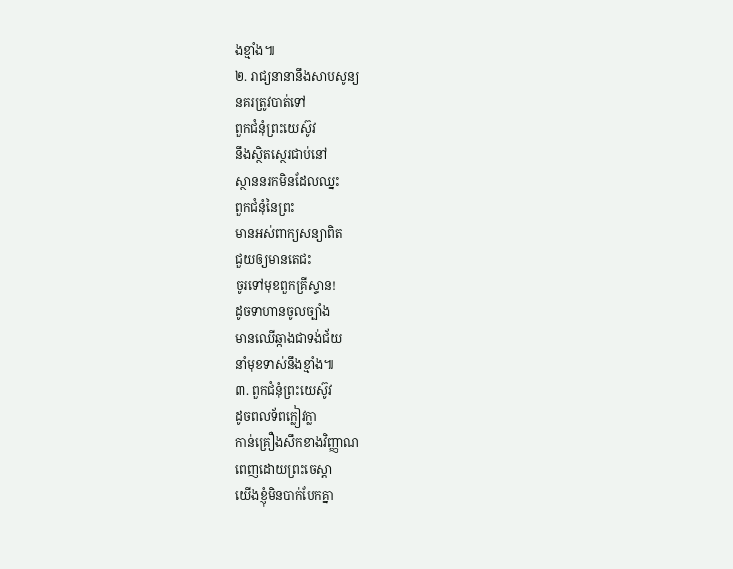ងខ្មាំង៕
២. រាជ្យនានានឹងសាបសូន្យ
នគរត្រូវបាត់ទៅ
ពួកជំនុំព្រះយេស៊ូវ
នឹងស្ថិតស្ថេរជាប់នៅ
ស្ថាននរកមិនដែលឈ្នះ
ពួកជំនុំនៃព្រះ
មានអស់ពាក្យសន្យាពិត
ជួយឲ្យមានតេជះ
ចូរទៅមុខពួកគ្រីស្ទាន!
ដូចទាហានចូលច្បាំង
មានឈើឆ្កាងជាទង់ជ័យ
នាំមុខទាស់នឹងខ្មាំង៕
៣. ពួកជំនុំព្រះយេស៊ូវ
ដូចពលទ័ពក្លៀវក្លា
កាន់គ្រឿងសឹកខាងវិញ្ញាណ
ពេញដោយព្រះចេស្ដា
យើងខ្ញុំមិនបាក់បែកគ្នា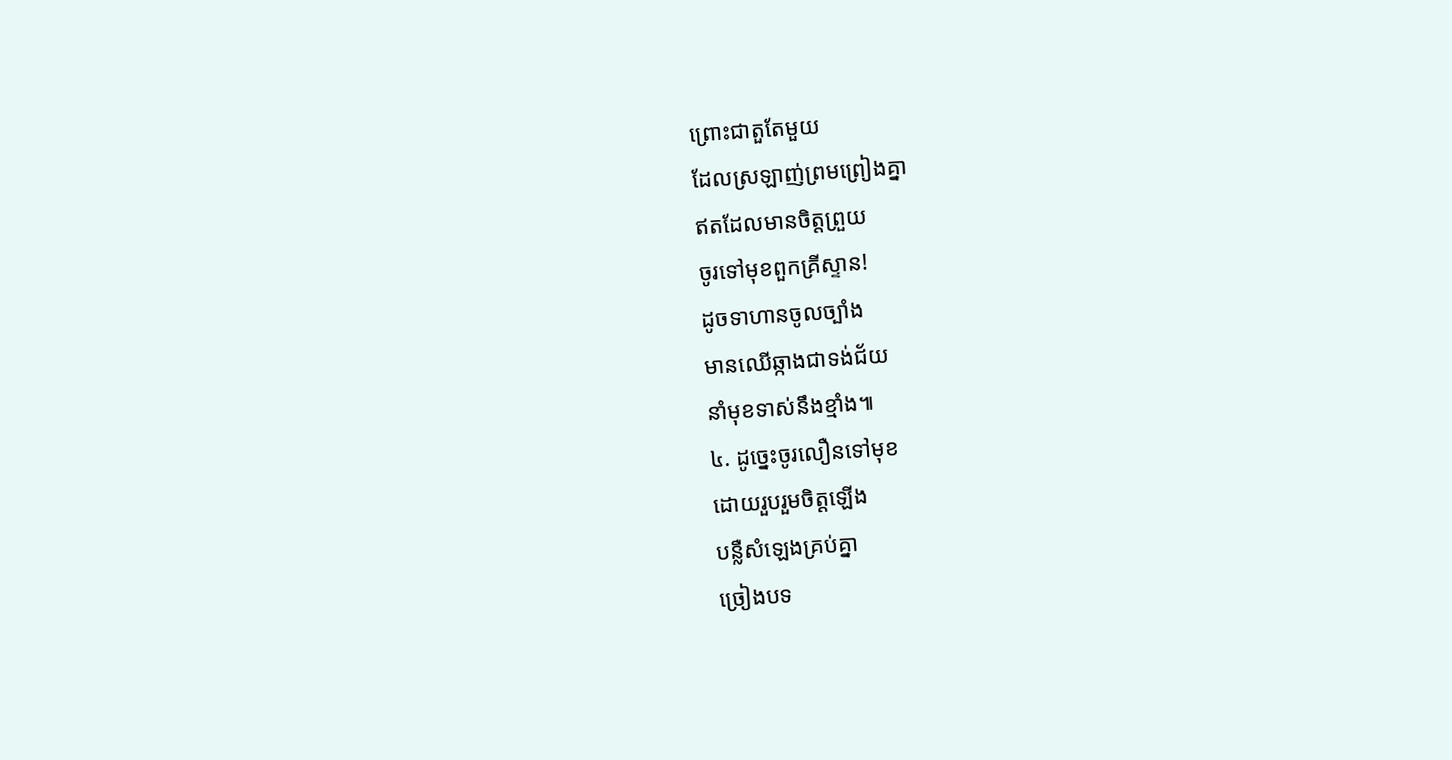ព្រោះជាតួតែមួយ
ដែលស្រឡាញ់ព្រមព្រៀងគ្នា
ឥតដែលមានចិត្តព្រួយ
ចូរទៅមុខពួកគ្រីស្ទាន!
ដូចទាហានចូលច្បាំង
មានឈើឆ្កាងជាទង់ជ័យ
នាំមុខទាស់នឹងខ្មាំង៕
៤. ដូច្នេះចូរលឿនទៅមុខ
ដោយរួបរួមចិត្តឡើង
បន្លឺសំឡេងគ្រប់គ្នា
ច្រៀងបទ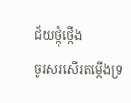ជ័យថ្កុំថ្កើង
ចូរសរសើរតម្កើងទ្រ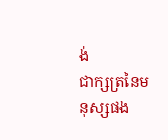ង់
ជាក្សត្រនៃមនុស្សផង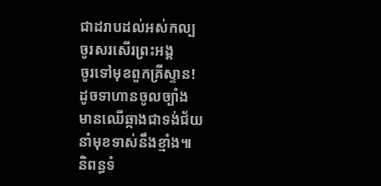ជាដរាបដល់អស់កល្ប
ចូរសរសើរព្រះអង្គ
ចូរទៅមុខពួកគ្រីស្ទាន!
ដូចទាហានចូលច្បាំង
មានឈើឆ្កាងជាទង់ជ័យ
នាំមុខទាស់នឹងខ្មាំង៕
និពន្ធទំ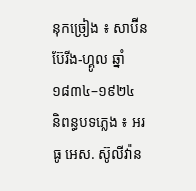នុកច្រៀង ៖ សាប៊ីន ប៊ែរីង-ហ្គូល ឆ្នាំ ១៨៣៤–១៩២៤
និពន្ធបទភ្លេង ៖ អរធូ អេស. ស៊ូលីវ៉ាន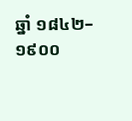ឆ្នាំ ១៨៤២–១៩០០